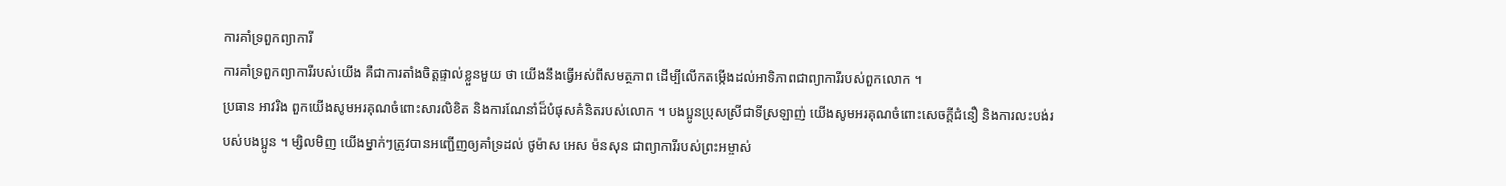ការគាំទ្រពួកព្យាការី
ការគាំទ្រពួកព្យាការីរបស់យើង គឺជាការតាំងចិត្តផ្ទាល់ខ្លួនមួយ ថា យើងនឹងធ្វើអស់ពីសមត្ថភាព ដើម្បីលើកតម្កើងដល់អាទិភាពជាព្យាការីរបស់ពួកលោក ។
ប្រធាន អាវរិង ពួកយើងសូមអរគុណចំពោះសារលិខិត និងការណែនាំដ៏បំផុសគំនិតរបស់លោក ។ បងប្អូនប្រុសស្រីជាទីស្រឡាញ់ យើងសូមអរគុណចំពោះសេចក្ដីជំនឿ និងការលះបង់របស់បងប្អូន ។ ម្សិលមិញ យើងម្នាក់ៗត្រូវបានអញ្ជើញឲ្យគាំទ្រដល់ ថូម៉ាស អេស ម៉នសុន ជាព្យាការីរបស់ព្រះអម្ចាស់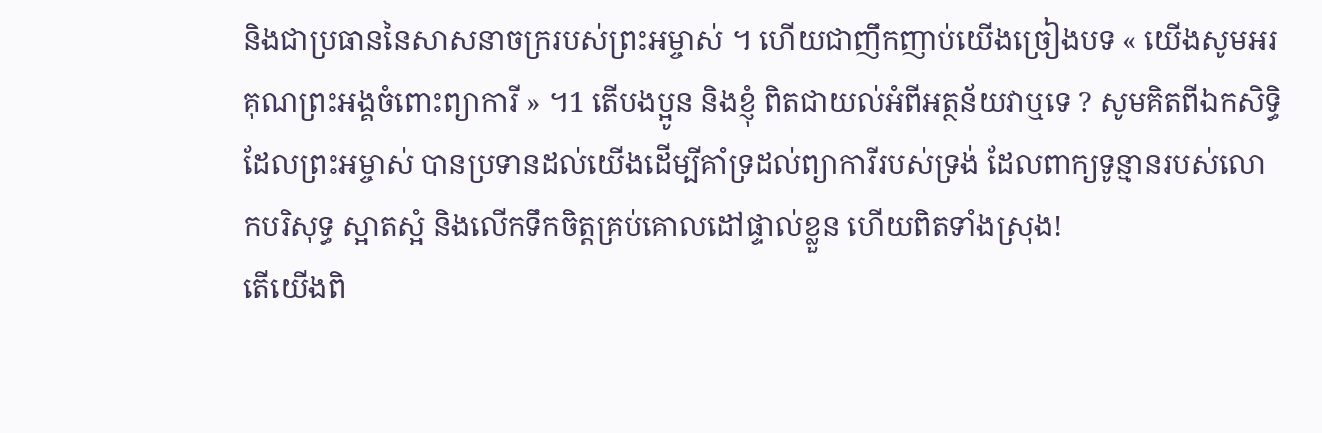និងជាប្រធាននៃសាសនាចក្ររបស់ព្រះអម្ចាស់ ។ ហើយជាញឹកញាប់យើងច្រៀងបទ « យើងសូមអរគុណព្រះអង្គចំពោះព្យាការី » ។1 តើបងប្អូន និងខ្ញុំ ពិតជាយល់អំពីអត្ថន័យវាឬទេ ? សូមគិតពីឯកសិទ្ធិដែលព្រះអម្ចាស់ បានប្រទានដល់យើងដើម្បីគាំទ្រដល់ព្យាការីរបស់ទ្រង់ ដែលពាក្យទូន្មានរបស់លោកបរិសុទ្ធ ស្អាតស្អំ និងលើកទឹកចិត្តគ្រប់គោលដៅផ្ទាល់ខ្លួន ហើយពិតទាំងស្រុង!
តើយើងពិ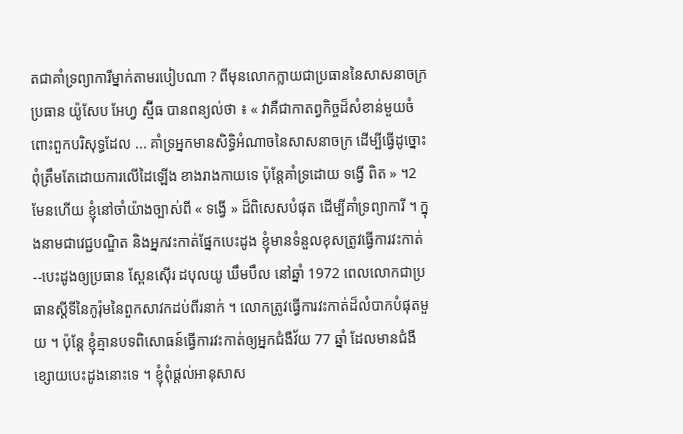តជាគាំទ្រព្យាការីម្នាក់តាមរបៀបណា ? ពីមុនលោកក្លាយជាប្រធាននៃសាសនាចក្រ ប្រធាន យ៉ូសែប អែហ្វ ស្ម៊ីធ បានពន្យល់ថា ៖ « វាគឺជាកាតព្វកិច្ចដ៏សំខាន់មួយចំពោះពួកបរិសុទ្ធដែល ... គាំទ្រអ្នកមានសិទ្ធិអំណាចនៃសាសនាចក្រ ដើម្បីធ្វើដូច្នោះ ពុំត្រឹមតែដោយការលើដៃឡើង ខាងរាងកាយទេ ប៉ុន្តែគាំទ្រដោយ ទង្វើ ពិត » ។2
មែនហើយ ខ្ញុំនៅចាំយ៉ាងច្បាស់ពី « ទង្វើ » ដ៏ពិសេសបំផុត ដើម្បីគាំទ្រព្យាការី ។ ក្នុងនាមជាវេជ្ជបណ្ឌិត និងអ្នកវះកាត់ផ្នែកបេះដូង ខ្ញុំមានទំនួលខុសត្រូវធ្វើការវះកាត់--បេះដូងឲ្យប្រធាន ស្ពែនស៊ើរ ដបុលយូ ឃឹមបឹល នៅឆ្នាំ 1972 ពេលលោកជាប្រធានស្ដីទីនៃកូរ៉ុមនៃពួកសាវកដប់ពីរនាក់ ។ លោកត្រូវធ្វើការវះកាត់ដ៏លំបាកបំផុតមួយ ។ ប៉ុន្តែ ខ្ញុំគ្មានបទពិសោធន៍ធ្វើការវះកាត់ឲ្យអ្នកជំងឺវ័យ 77 ឆ្នាំ ដែលមានជំងឺខ្សោយបេះដូងនោះទេ ។ ខ្ញុំពុំផ្ដល់អានុសាស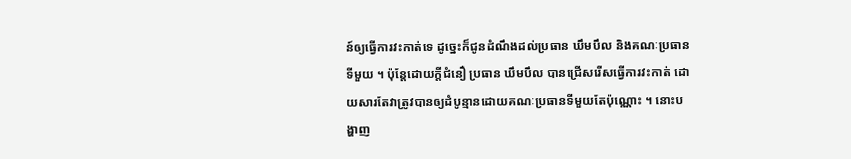ន៍ឲ្យធ្វើការវះកាត់ទេ ដូច្នេះក៏ជូនដំណឹងដល់ប្រធាន ឃឹមបឹល និងគណៈប្រធានទីមួយ ។ ប៉ុន្តែដោយក្ដីជំនឿ ប្រធាន ឃឹមបឹល បានជ្រើសរើសធ្វើការវះកាត់ ដោយសារតែវាត្រូវបានឲ្យដំបូន្មានដោយគណៈប្រធានទីមួយតែប៉ុណ្ណោះ ។ នោះបង្ហាញ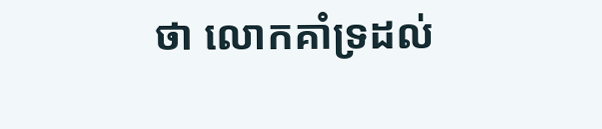ថា លោកគាំទ្រដល់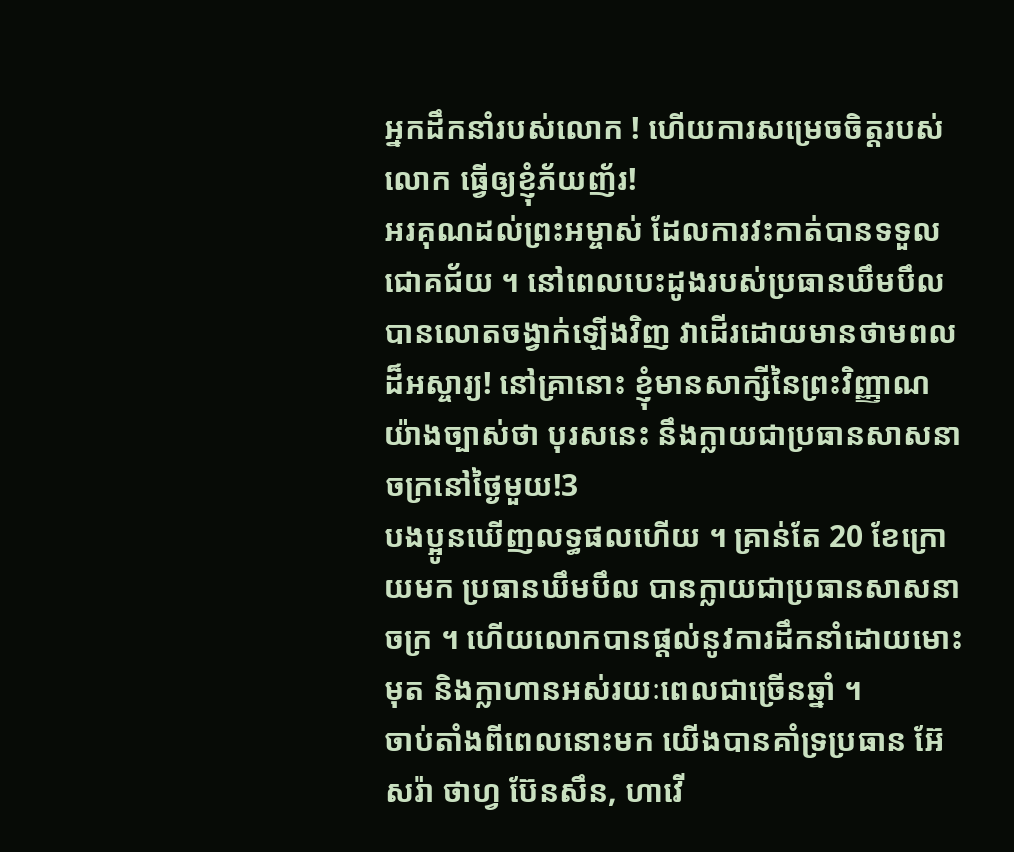អ្នកដឹកនាំរបស់លោក ! ហើយការសម្រេចចិត្តរបស់លោក ធ្វើឲ្យខ្ញុំភ័យញ័រ!
អរគុណដល់ព្រះអម្ចាស់ ដែលការវះកាត់បានទទួលជោគជ័យ ។ នៅពេលបេះដូងរបស់ប្រធានឃឹមបឹល បានលោតចង្វាក់ឡើងវិញ វាដើរដោយមានថាមពលដ៏អស្ចារ្យ! នៅគ្រានោះ ខ្ញុំមានសាក្សីនៃព្រះវិញ្ញាណយ៉ាងច្បាស់ថា បុរសនេះ នឹងក្លាយជាប្រធានសាសនាចក្រនៅថ្ងៃមួយ!3
បងប្អូនឃើញលទ្ធផលហើយ ។ គ្រាន់តែ 20 ខែក្រោយមក ប្រធានឃឹមបឹល បានក្លាយជាប្រធានសាសនាចក្រ ។ ហើយលោកបានផ្ដល់នូវការដឹកនាំដោយមោះមុត និងក្លាហានអស់រយៈពេលជាច្រើនឆ្នាំ ។
ចាប់តាំងពីពេលនោះមក យើងបានគាំទ្រប្រធាន អ៊ែសរ៉ា ថាហ្វ ប៊ែនសឹន, ហាវើ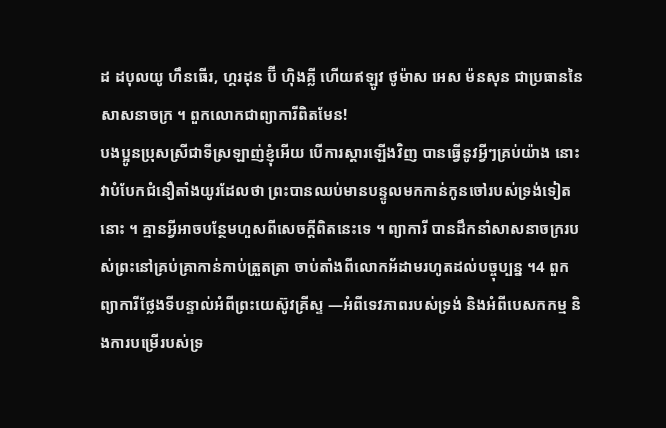ដ ដបុលយូ ហឹនធើរ, ហ្គរដុន ប៊ី ហ៊ិងគ្លី ហើយឥឡូវ ថូម៉ាស អេស ម៉នសុន ជាប្រធាននៃសាសនាចក្រ ។ ពួកលោកជាព្យាការីពិតមែន!
បងប្អូនប្រុសស្រីជាទីស្រឡាញ់ខ្ញុំអើយ បើការស្ដារឡើងវិញ បានធ្វើនូវអ្វីៗគ្រប់យ៉ាង នោះវាបំបែកជំនឿតាំងយូរដែលថា ព្រះបានឈប់មានបន្ទូលមកកាន់កូនចៅរបស់ទ្រង់ទៀតនោះ ។ គ្មានអ្វីអាចបន្ថែមហួសពីសេចក្ដីពិតនេះទេ ។ ព្យាការី បានដឹកនាំសាសនាចក្ររបស់ព្រះនៅគ្រប់គ្រាកាន់កាប់ត្រួតត្រា ចាប់តាំងពីលោកអ័ដាមរហូតដល់បច្ចុប្បន្ន ។4 ពួកព្យាការីថ្លែងទីបន្ទាល់អំពីព្រះយេស៊ូវគ្រីស្ទ —អំពីទេវភាពរបស់ទ្រង់ និងអំពីបេសកកម្ម និងការបម្រើរបស់ទ្រ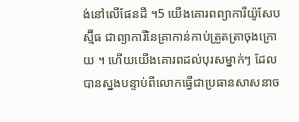ង់នៅលើផែនដី ។5 យើងគោរពព្យាការីយ៉ូសែប ស្ម៊ីធ ជាព្យាការីនៃគ្រាកាន់កាប់ត្រួតត្រាចុងក្រោយ ។ ហើយយើងគោរពដល់បុរសម្នាក់ៗ ដែលបានស្នងបន្ទាប់ពីលោកធ្វើជាប្រធានសាសនាច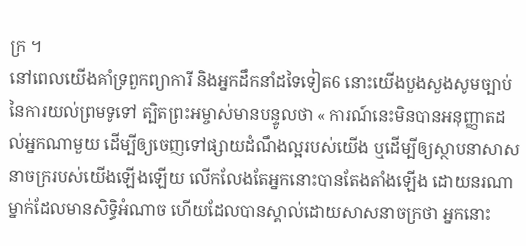ក្រ ។
នៅពេលយើងគាំទ្រពួកព្យាការី និងអ្នកដឹកនាំដទៃទៀត6 នោះយើងបួងសួងសូមច្បាប់នៃការយល់ព្រមទូទៅ ត្បិតព្រះអម្ចាស់មានបន្ទូលថា « ការណ៍នេះមិនបានអនុញ្ញាតដល់អ្នកណាមួយ ដើម្បីឲ្យចេញទៅផ្សាយដំណឹងល្អរបស់យើង ឬដើម្បីឲ្យស្ថាបនាសាសនាចក្ររបស់យើងឡើងឡើយ លើកលែងតែអ្នកនោះបានតែងតាំងឡើង ដោយនរណាម្នាក់ដែលមានសិទ្ធិអំណាច ហើយដែលបានស្គាល់ដោយសាសនាចក្រថា អ្នកនោះ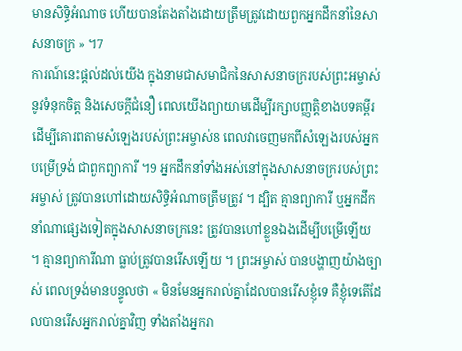មានសិទ្ធិអំណាច ហើយបានតែងតាំងដោយត្រឹមត្រូវដោយពួកអ្នកដឹកនាំនៃសាសនាចក្រ » ។7
ការណ៍នេះផ្ដល់ដល់យើង ក្នុងនាមជាសមាជិកនៃសាសនាចក្ររបស់ព្រះអម្ចាស់ នូវទំនុកចិត្ត និងសេចក្ដីជំនឿ ពេលយើងព្យាយាមដើម្បីរក្សាបញ្ញត្តិខាងបទគម្ពីរ ដើម្បីគោរពតាមសំឡេងរបស់ព្រះអម្ចាស់8 ពេលវាចេញមកពីសំឡេងរបស់អ្នកបម្រើទ្រង់ ជាពួកព្យាការី ។9 អ្នកដឹកនាំទាំងអស់នៅក្នុងសាសនាចក្ររបស់ព្រះអម្ចាស់ ត្រូវបានហៅដោយសិទ្ធិអំណាចត្រឹមត្រូវ ។ ដ្បិត គ្មានព្យាការី ឬអ្នកដឹកនាំណាផ្សេងទៀតក្នុងសាសនាចក្រនេះ ត្រូវបានហៅខ្លួនឯងដើម្បីបម្រើឡើយ ។ គ្មានព្យាការីណា ធ្លាប់ត្រូវបានរើសឡើយ ។ ព្រះអម្ចាស់ បានបង្ហាញយ៉ាងច្បាស់ ពេលទ្រង់មានបន្ទូលថា « មិនមែនអ្នករាល់គ្នាដែលបានរើសខ្ញុំទេ គឺខ្ញុំទេតើដែលបានរើសអ្នករាល់គ្នាវិញ ទាំងតាំងអ្នករា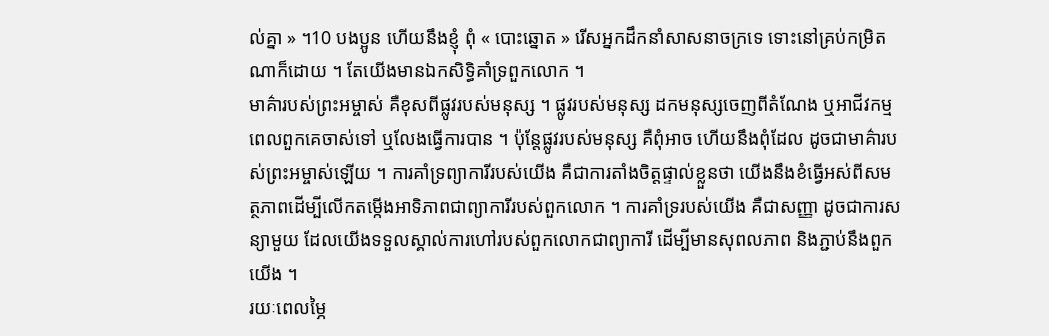ល់គ្នា » ។10 បងប្អូន ហើយនឹងខ្ញុំ ពុំ « បោះឆ្នោត » រើសអ្នកដឹកនាំសាសនាចក្រទេ ទោះនៅគ្រប់កម្រិតណាក៏ដោយ ។ តែយើងមានឯកសិទ្ធិគាំទ្រពួកលោក ។
មាគ៌ារបស់ព្រះអម្ចាស់ គឺខុសពីផ្លូវរបស់មនុស្ស ។ ផ្លូវរបស់មនុស្ស ដកមនុស្សចេញពីតំណែង ឬអាជីវកម្ម ពេលពួកគេចាស់ទៅ ឬលែងធ្វើការបាន ។ ប៉ុន្តែផ្លូវរបស់មនុស្ស គឺពុំអាច ហើយនឹងពុំដែល ដូចជាមាគ៌ារបស់ព្រះអម្ចាស់ឡើយ ។ ការគាំទ្រព្យាការីរបស់យើង គឺជាការតាំងចិត្តផ្ទាល់ខ្លួនថា យើងនឹងខំធ្វើអស់ពីសមត្ថភាពដើម្បីលើកតម្កើងអាទិភាពជាព្យាការីរបស់ពួកលោក ។ ការគាំទ្ររបស់យើង គឺជាសញ្ញា ដូចជាការសន្យាមួយ ដែលយើងទទួលស្គាល់ការហៅរបស់ពួកលោកជាព្យាការី ដើម្បីមានសុពលភាព និងភ្ជាប់នឹងពួកយើង ។
រយៈពេលម្ភៃ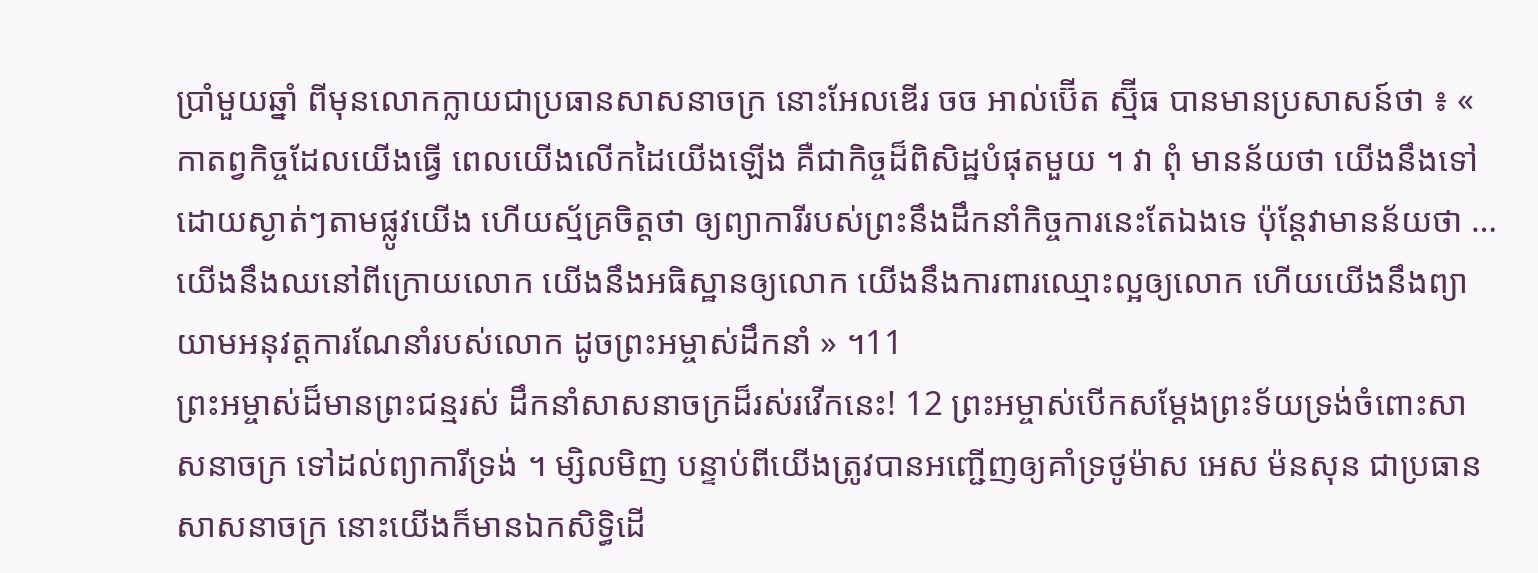ប្រាំមួយឆ្នាំ ពីមុនលោកក្លាយជាប្រធានសាសនាចក្រ នោះអែលឌើរ ចច អាល់ប៊ើត ស្ម៊ីធ បានមានប្រសាសន៍ថា ៖ « កាតព្វកិច្ចដែលយើងធ្វើ ពេលយើងលើកដៃយើងឡើង គឺជាកិច្ចដ៏ពិសិដ្ឋបំផុតមួយ ។ វា ពុំ មានន័យថា យើងនឹងទៅដោយស្ងាត់ៗតាមផ្លូវយើង ហើយស្ម័គ្រចិត្តថា ឲ្យព្យាការីរបស់ព្រះនឹងដឹកនាំកិច្ចការនេះតែឯងទេ ប៉ុន្ដែវាមានន័យថា … យើងនឹងឈនៅពីក្រោយលោក យើងនឹងអធិស្ឋានឲ្យលោក យើងនឹងការពារឈ្មោះល្អឲ្យលោក ហើយយើងនឹងព្យាយាមអនុវត្តការណែនាំរបស់លោក ដូចព្រះអម្ចាស់ដឹកនាំ » ។11
ព្រះអម្ចាស់ដ៏មានព្រះជន្មរស់ ដឹកនាំសាសនាចក្រដ៏រស់រវើកនេះ! 12 ព្រះអម្ចាស់បើកសម្ដែងព្រះទ័យទ្រង់ចំពោះសាសនាចក្រ ទៅដល់ព្យាការីទ្រង់ ។ ម្សិលមិញ បន្ទាប់ពីយើងត្រូវបានអញ្ជើញឲ្យគាំទ្រថូម៉ាស អេស ម៉នសុន ជាប្រធានសាសនាចក្រ នោះយើងក៏មានឯកសិទ្ធិដើ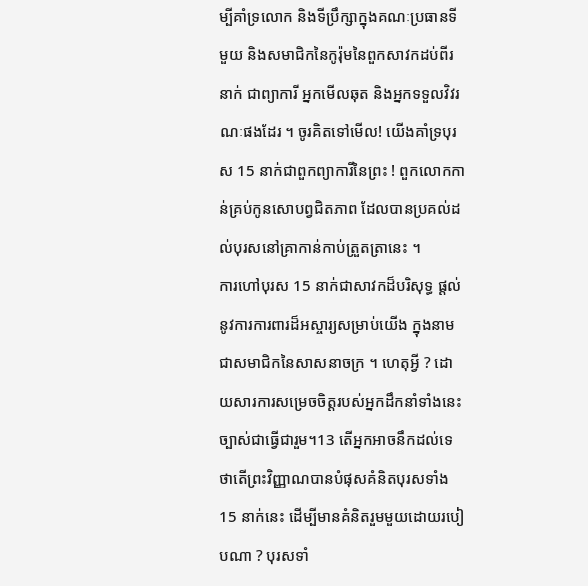ម្បីគាំទ្រលោក និងទីប្រឹក្សាក្នុងគណៈប្រធានទីមួយ និងសមាជិកនៃកូរ៉ុមនៃពួកសាវកដប់ពីរនាក់ ជាព្យាការី អ្នកមើលឆុត និងអ្នកទទួលវិវរណៈផងដែរ ។ ចូរគិតទៅមើល! យើងគាំទ្របុរស 15 នាក់ជាពួកព្យាការីនៃព្រះ ! ពួកលោកកាន់គ្រប់កូនសោបព្វជិតភាព ដែលបានប្រគល់ដល់បុរសនៅគ្រាកាន់កាប់ត្រួតត្រានេះ ។
ការហៅបុរស 15 នាក់ជាសាវកដ៏បរិសុទ្ធ ផ្ដល់នូវការការពារដ៏អស្ចារ្យសម្រាប់យើង ក្នុងនាមជាសមាជិកនៃសាសនាចក្រ ។ ហេតុអ្វី ? ដោយសារការសម្រេចចិត្តរបស់អ្នកដឹកនាំទាំងនេះ ច្បាស់ជាធ្វើជារួម។13 តើអ្នកអាចនឹកដល់ទេ ថាតើព្រះវិញ្ញាណបានបំផុសគំនិតបុរសទាំង 15 នាក់នេះ ដើម្បីមានគំនិតរួមមួយដោយរបៀបណា ? បុរសទាំ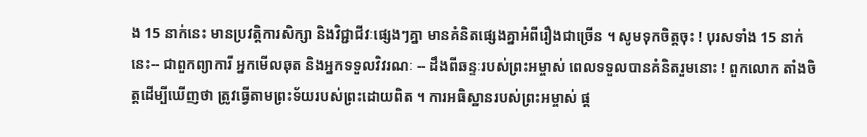ង 15 នាក់នេះ មានប្រវត្តិការសិក្សា និងវិជ្ជាជីវៈផ្សេងៗគ្នា មានគំនិតផ្សេងគ្នាអំពីរឿងជាច្រើន ។ សូមទុកចិត្តចុះ ! បុរសទាំង 15 នាក់នេះ-- ជាពួកព្យាការី អ្នកមើលឆុត និងអ្នកទទួលវិវរណៈ -- ដឹងពីឆន្ទៈរបស់ព្រះអម្ចាស់ ពេលទទួលបានគំនិតរួមនោះ ! ពួកលោក តាំងចិត្តដើម្បីឃើញថា ត្រូវធ្វើតាមព្រះទ័យរបស់ព្រះដោយពិត ។ ការអធិស្ឋានរបស់ព្រះអម្ចាស់ ផ្ដ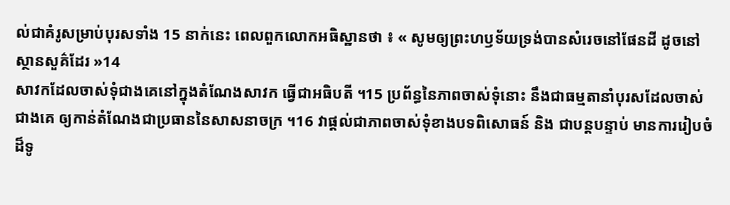ល់ជាគំរូសម្រាប់បុរសទាំង 15 នាក់នេះ ពេលពួកលោកអធិស្ឋានថា ៖ « សូមឲ្យព្រះហឫទ័យទ្រង់បានសំរេចនៅផែនដី ដូចនៅស្ថានសួគ៌ដែរ »14
សាវកដែលចាស់ទុំជាងគេនៅក្នុងតំណែងសាវក ធ្វើជាអធិបតី ។15 ប្រព័ន្ធនៃភាពចាស់ទុំនោះ នឹងជាធម្មតានាំបុរសដែលចាស់ជាងគេ ឲ្យកាន់តំណែងជាប្រធាននៃសាសនាចក្រ ។16 វាផ្ដល់ជាភាពចាស់ទុំខាងបទពិសោធន៍ និង ជាបន្ដបន្ទាប់ មានការរៀបចំដ៏ទូ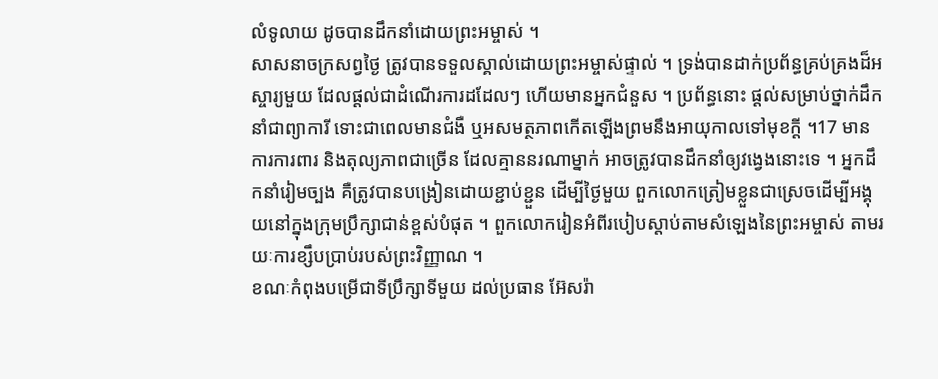លំទូលាយ ដូចបានដឹកនាំដោយព្រះអម្ចាស់ ។
សាសនាចក្រសព្វថ្ងៃ ត្រូវបានទទួលស្គាល់ដោយព្រះអម្ចាស់ផ្ទាល់ ។ ទ្រង់បានដាក់ប្រព័ន្ធគ្រប់គ្រងដ៏អស្ចារ្យមួយ ដែលផ្ដល់ជាដំណើរការដដែលៗ ហើយមានអ្នកជំនួស ។ ប្រព័ន្ធនោះ ផ្ដល់សម្រាប់ថ្នាក់ដឹកនាំជាព្យាការី ទោះជាពេលមានជំងឺ ឬអសមត្ថភាពកើតឡើងព្រមនឹងអាយុកាលទៅមុខក្ដី ។17 មានការការពារ និងតុល្យភាពជាច្រើន ដែលគ្មាននរណាម្នាក់ អាចត្រូវបានដឹកនាំឲ្យវង្វេងនោះទេ ។ អ្នកដឹកនាំរៀមច្បង គឺត្រូវបានបង្រៀនដោយខ្ជាប់ខ្ជួន ដើម្បីថ្ងៃមួយ ពួកលោកត្រៀមខ្លួនជាស្រេចដើម្បីអង្គុយនៅក្នុងក្រុមប្រឹក្សាជាន់ខ្ពស់បំផុត ។ ពួកលោករៀនអំពីរបៀបស្ដាប់តាមសំឡេងនៃព្រះអម្ចាស់ តាមរយៈការខ្សឹបប្រាប់របស់ព្រះវិញ្ញាណ ។
ខណៈកំពុងបម្រើជាទីប្រឹក្សាទីមួយ ដល់ប្រធាន អ៊ែសរ៉ា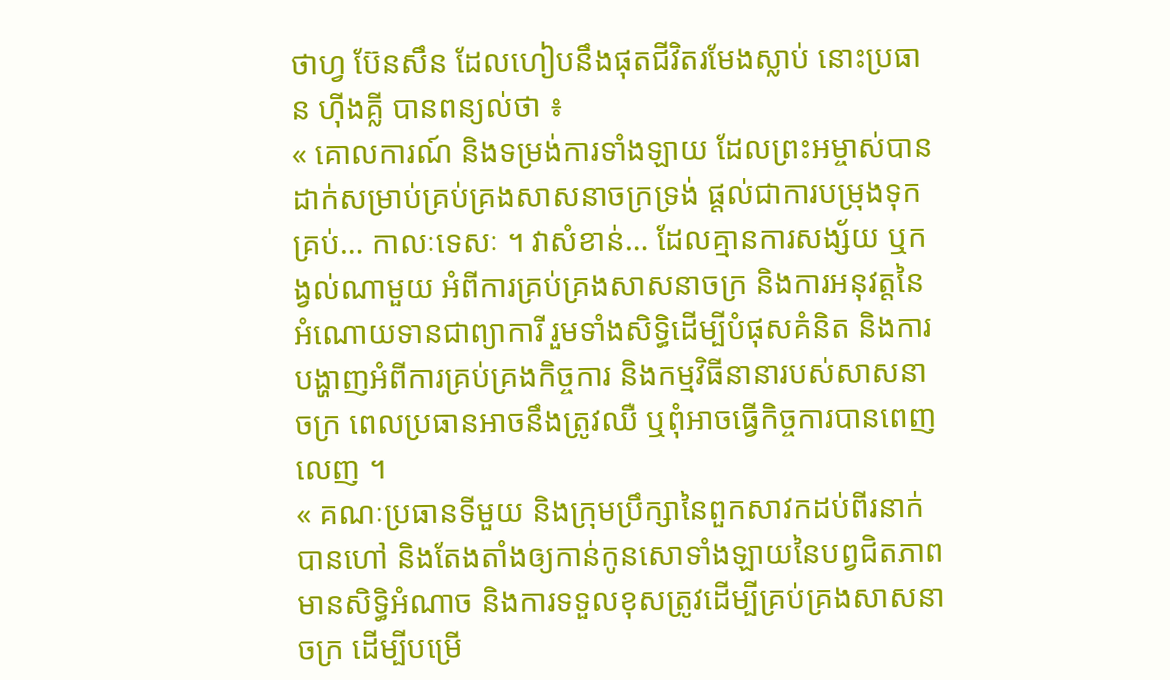ថាហ្វ ប៊ែនសឹន ដែលហៀបនឹងផុតជីវិតរមែងស្លាប់ នោះប្រធាន ហ៊ីងគ្លី បានពន្យល់ថា ៖
« គោលការណ៍ និងទម្រង់ការទាំងឡាយ ដែលព្រះអម្ចាស់បានដាក់សម្រាប់គ្រប់គ្រងសាសនាចក្រទ្រង់ ផ្ដល់ជាការបម្រុងទុកគ្រប់… កាលៈទេសៈ ។ វាសំខាន់… ដែលគ្មានការសង្ស័យ ឬកង្វល់ណាមួយ អំពីការគ្រប់គ្រងសាសនាចក្រ និងការអនុវត្តនៃអំណោយទានជាព្យាការី រួមទាំងសិទ្ធិដើម្បីបំផុសគំនិត និងការបង្ហាញអំពីការគ្រប់គ្រងកិច្ចការ និងកម្មវិធីនានារបស់សាសនាចក្រ ពេលប្រធានអាចនឹងត្រូវឈឺ ឬពុំអាចធ្វើកិច្ចការបានពេញលេញ ។
« គណៈប្រធានទីមួយ និងក្រុមប្រឹក្សានៃពួកសាវកដប់ពីរនាក់ បានហៅ និងតែងតាំងឲ្យកាន់កូនសោទាំងឡាយនៃបព្វជិតភាព មានសិទ្ធិអំណាច និងការទទួលខុសត្រូវដើម្បីគ្រប់គ្រងសាសនាចក្រ ដើម្បីបម្រើ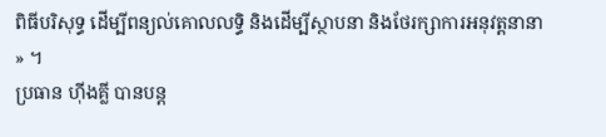ពិធីបរិសុទ្ធ ដើម្បីពន្យល់គោលលទ្ធិ និងដើម្បីស្ថាបនា និងថែរក្សាការអនុវត្តនានា » ។
ប្រធាន ហ៊ីងគ្លី បានបន្ដ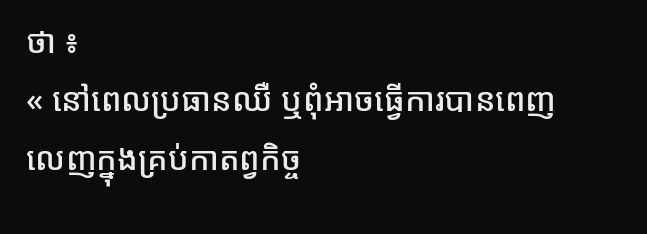ថា ៖
« នៅពេលប្រធានឈឺ ឬពុំអាចធ្វើការបានពេញលេញក្នុងគ្រប់កាតព្វកិច្ច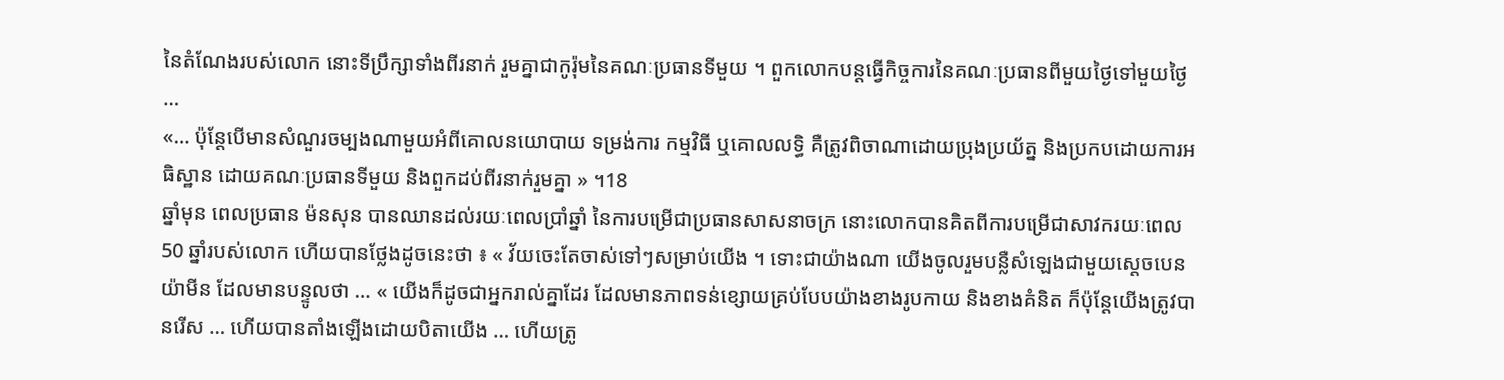នៃតំណែងរបស់លោក នោះទីប្រឹក្សាទាំងពីរនាក់ រួមគ្នាជាកូរ៉ុមនៃគណៈប្រធានទីមួយ ។ ពួកលោកបន្ដធ្វើកិច្ចការនៃគណៈប្រធានពីមួយថ្ងៃទៅមួយថ្ងៃ …
«… ប៉ុន្តែបើមានសំណួរចម្បងណាមួយអំពីគោលនយោបាយ ទម្រង់ការ កម្មវិធី ឬគោលលទ្ធិ គឺត្រូវពិចាណាដោយប្រុងប្រយ័ត្ន និងប្រកបដោយការអធិស្ឋាន ដោយគណៈប្រធានទីមួយ និងពួកដប់ពីរនាក់រួមគ្នា » ។18
ឆ្នាំមុន ពេលប្រធាន ម៉នសុន បានឈានដល់រយៈពេលប្រាំឆ្នាំ នៃការបម្រើជាប្រធានសាសនាចក្រ នោះលោកបានគិតពីការបម្រើជាសាវករយៈពេល 50 ឆ្នាំរបស់លោក ហើយបានថ្លែងដូចនេះថា ៖ « វ័យចេះតែចាស់ទៅៗសម្រាប់យើង ។ ទោះជាយ៉ាងណា យើងចូលរួមបន្លឺសំឡេងជាមួយស្ដេចបេនយ៉ាមីន ដែលមានបន្ទូលថា … « យើងក៏ដូចជាអ្នករាល់គ្នាដែរ ដែលមានភាពទន់ខ្សោយគ្រប់បែបយ៉ាងខាងរូបកាយ និងខាងគំនិត ក៏ប៉ុន្តែយើងត្រូវបានរើស … ហើយបានតាំងឡើងដោយបិតាយើង … ហើយត្រូ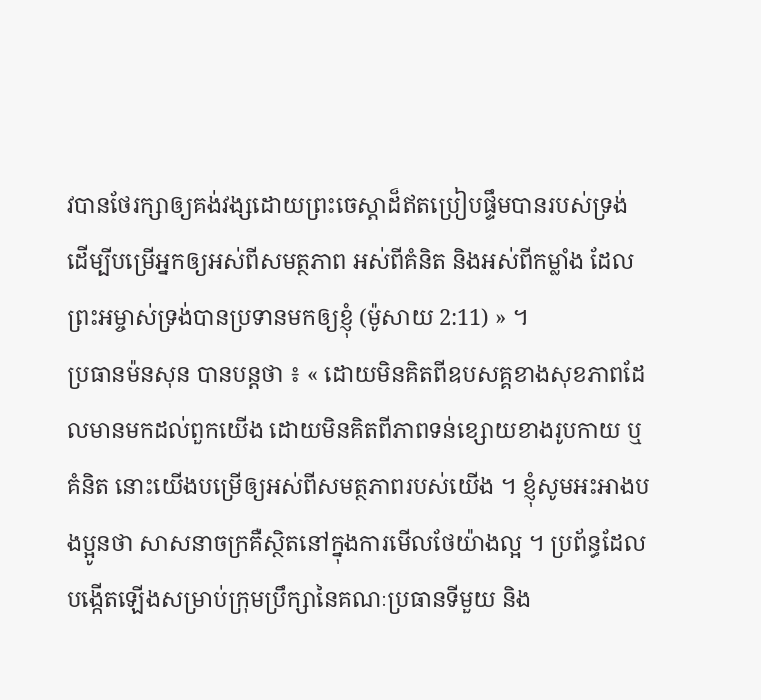វបានថែរក្សាឲ្យគង់វង្សដោយព្រះចេស្ដាដ៏ឥតប្រៀបផ្ទឹមបានរបស់ទ្រង់ ដើម្បីបម្រើអ្នកឲ្យអស់ពីសមត្ថភាព អស់ពីគំនិត និងអស់ពីកម្លាំង ដែលព្រះអម្ចាស់ទ្រង់បានប្រទានមកឲ្យខ្ញុំ (ម៉ូសាយ 2:11) » ។
ប្រធានម៉នសុន បានបន្ដថា ៖ « ដោយមិនគិតពីឧបសគ្គខាងសុខភាពដែលមានមកដល់ពួកយើង ដោយមិនគិតពីភាពទន់ខ្សោយខាងរូបកាយ ឬគំនិត នោះយើងបម្រើឲ្យអស់ពីសមត្ថភាពរបស់យើង ។ ខ្ញុំសូមអះអាងបងប្អូនថា សាសនាចក្រគឺស្ថិតនៅក្នុងការមើលថែយ៉ាងល្អ ។ ប្រព័ន្ធដែលបង្កើតឡើងសម្រាប់ក្រុមប្រឹក្សានៃគណៈប្រធានទីមួយ និង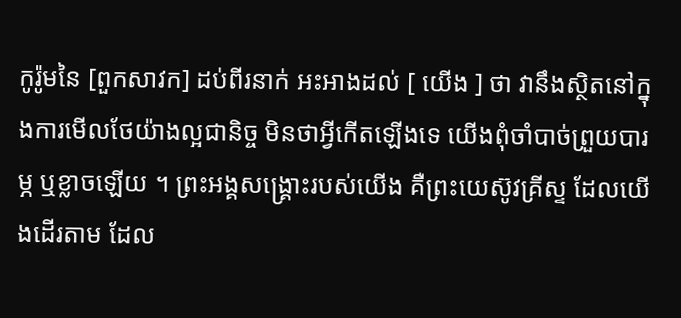កូរ៉ូមនៃ [ពួកសាវក] ដប់ពីរនាក់ អះអាងដល់ [ យើង ] ថា វានឹងស្ថិតនៅក្នុងការមើលថែយ៉ាងល្អជានិច្ច មិនថាអ្វីកើតឡើងទេ យើងពុំចាំបាច់ព្រួយបារម្ភ ឬខ្លាចឡើយ ។ ព្រះអង្គសង្គ្រោះរបស់យើង គឺព្រះយេស៊ូវគ្រីស្ទ ដែលយើងដើរតាម ដែល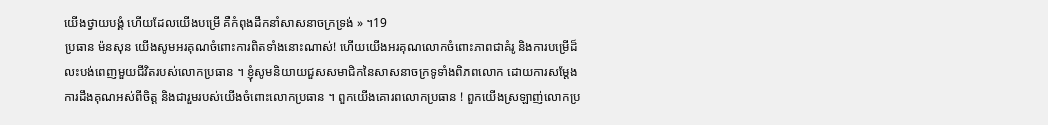យើងថ្វាយបង្គំ ហើយដែលយើងបម្រើ គឺកំពុងដឹកនាំសាសនាចក្រទ្រង់ » ។19
ប្រធាន ម៉នសុន យើងសូមអរគុណចំពោះការពិតទាំងនោះណាស់! ហើយយើងអរគុណលោកចំពោះភាពជាគំរូ និងការបម្រើដ៏លះបង់ពេញមួយជីវិតរបស់លោកប្រធាន ។ ខ្ញុំសូមនិយាយជួសសមាជិកនៃសាសនាចក្រទូទាំងពិភពលោក ដោយការសម្ដែងការដឹងគុណអស់ពីចិត្ត និងជារួមរបស់យើងចំពោះលោកប្រធាន ។ ពួកយើងគោរពលោកប្រធាន ! ពួកយើងស្រឡាញ់លោកប្រ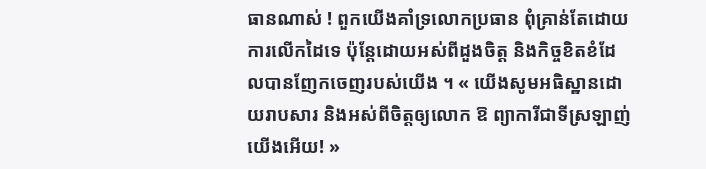ធានណាស់ ! ពួកយើងគាំទ្រលោកប្រធាន ពុំគ្រាន់តែដោយការលើកដៃទេ ប៉ុន្តែដោយអស់ពីដួងចិត្ត និងកិច្ចខិតខំដែលបានញែកចេញរបស់យើង ។ « យើងសូមអធិស្ឋានដោយរាបសារ និងអស់ពីចិត្តឲ្យលោក ឱ ព្យាការីជាទីស្រឡាញ់យើងអើយ! »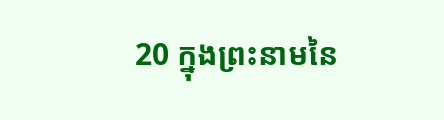20 ក្នុងព្រះនាមនៃ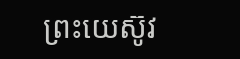ព្រះយេស៊ូវ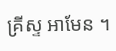គ្រីស្ទ អាមែន ។